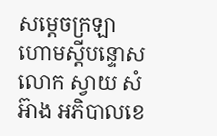សម្តេចក្រឡាហោមស្តីបន្ទោសលោក ស្វាយ សំអ៊ាង អភិបាលខេ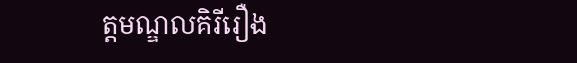ត្តមណ្ឌលគិរីរឿង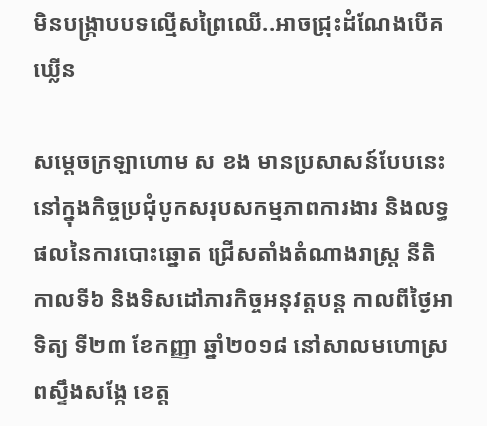មិនបង្ក្រាបបទល្មើសព្រៃឈើ..អាចជ្រុះដំណែងបើគឃ្លើន

សម្តេចក្រឡាហោម ស ខង មានប្រសាសន៍បែបនេះ នៅក្នុងកិច្ចប្រជុំបូកសរុបសកម្មភាពការងារ និងលទ្ធផលនៃការបោះឆ្នោត ជ្រើសតាំងតំណាងរាស្ត្រ នីតិកាលទី៦ និងទិសដៅភារកិច្ចអនុវត្តបន្ត កាលពីថ្ងៃអាទិត្យ ទី២៣ ខែកញ្ញា ឆ្នាំ២០១៨ នៅសាលមហោស្រពស្ទឹងសង្កែ ខេត្ត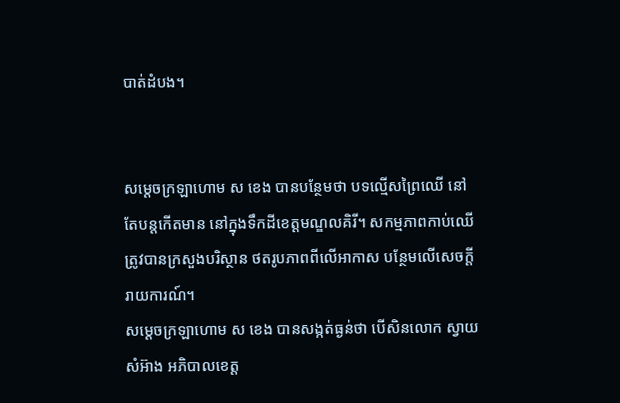បាត់ដំបង។


សម្តេចក្រឡាហោម ស ខេង បានបន្ថែមថា បទល្មើសព្រៃឈើ នៅតែបន្តកើតមាន នៅក្នុងទឹកដីខេត្តមណ្ឌលគិរី។ សកម្មភាពកាប់ឈើ ត្រូវបានក្រសួងបរិស្ថាន ថតរូបភាពពីលើអាកាស បន្ថែមលើសេចក្តីរាយការណ៍។
សម្តេចក្រឡាហោម ស ខេង បានសង្កត់ធ្ងន់ថា បើសិនលោក ស្វាយ សំអ៊ាង អភិបាលខេត្ត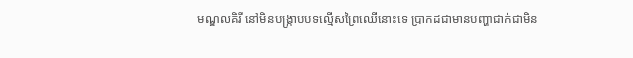មណ្ឌលគិរី នៅមិនបង្ក្រាបបទល្មើសព្រៃឈើនោះទេ ប្រាកដជាមានបញ្ហាជាក់ជាមិន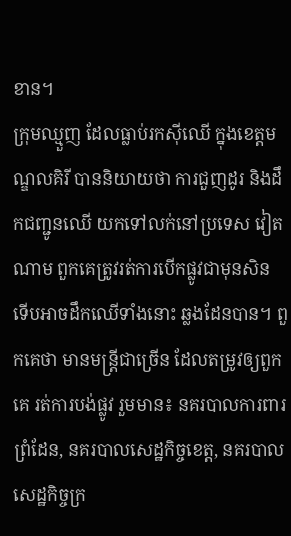ខាន។
ក្រុមឈ្មួញ ដែលធ្លាប់រកស៊ីឈើ ក្នុងខេត្តមណ្ឌលគិរី បាននិយាយថា ការជួញដូរ និងដឹកជញ្ជូនឈើ យកទៅលក់នៅប្រទេស វៀតណាម ពួកគេត្រូវរត់ការបើកផ្លូវជាមុនសិន ទើបអាចដឹកឈើទាំងនោះ ឆ្លងដែនបាន។ ពួកគេថា មានមន្ត្រីជាច្រើន ដែលតម្រូវឲ្យពួកគេ រត់ការបង់ផ្លូវ រួមមាន៖ នគរបាលការពារព្រំដែន, នគរបាលសេដ្ឋកិច្ចខេត្ត, នគរបាលសេដ្ឋកិច្ចក្រ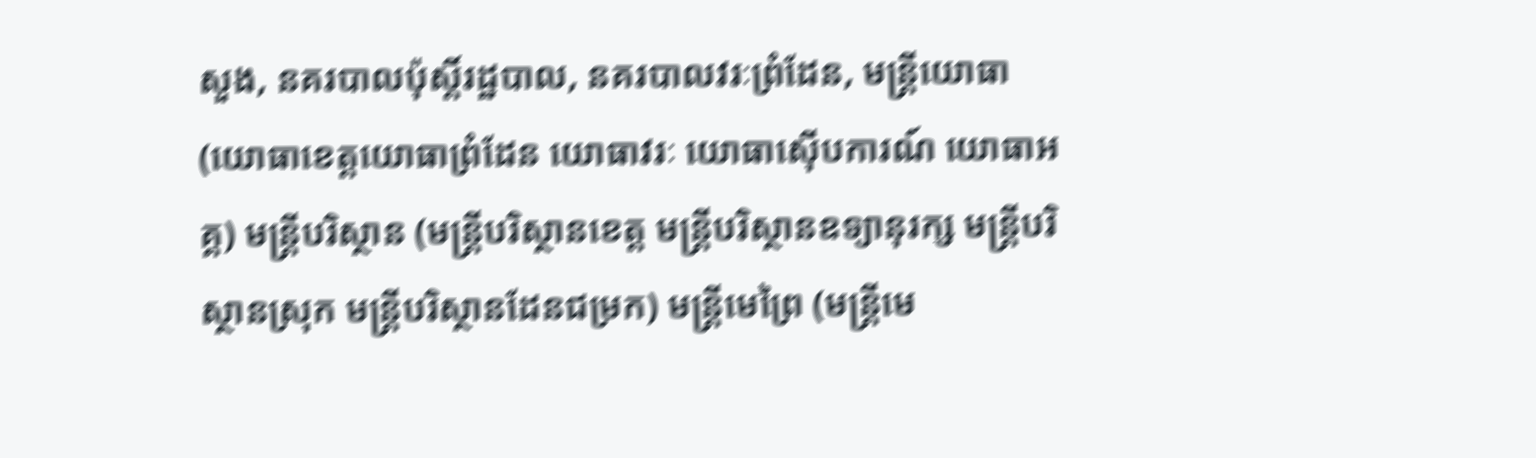សួង, នគរបាលប៉ុស្តិ៍រដ្ឋបាល, នគរបាលវរៈព្រំដែន, មន្ត្រីយោធា (យោធាខេត្តយោធាព្រំដែន យោធាវរៈ យោធាស៊ើបការណ៍ យោធាអគ្គ) មន្ត្រីបរិស្ថាន (មន្ត្រីបរិស្ថានខេត្ត មន្ត្រីបរិស្ថានឧទ្យានុរក្ស មន្ត្រីបរិស្ថានស្រុក មន្ត្រីបរិស្ថានដែនជម្រក) មន្ត្រីមេព្រៃ (មន្ត្រីមេ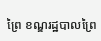ព្រៃ ខណ្ឌរដ្ឋបាលព្រៃ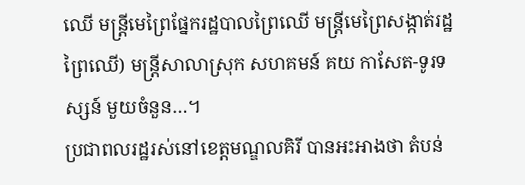ឈើ មន្ត្រីមេព្រៃផ្នែករដ្ឋបាលព្រៃឈើ មន្ត្រីមេព្រៃសង្កាត់រដ្ឋព្រៃឈើ) មន្ត្រីសាលាស្រុក សហគមន៍ គយ កាសែត-ទូរទស្សន៍ មួយចំនួន…។
ប្រជាពលរដ្ឋរស់នៅខេត្តមណ្ឌលគិរី បានអះអាងថា តំបន់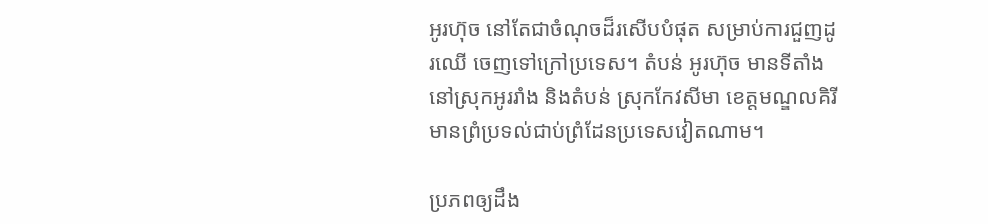អូរហ៊ុច នៅតែជាចំណុចដ៏រសើបបំផុត សម្រាប់ការជួញដូរឈើ ចេញទៅក្រៅប្រទេស។ តំបន់ អូរហ៊ុច មានទីតាំងនៅស្រុកអូររាំង និងតំបន់ ស្រុកកែវសីមា ខេត្តមណ្ឌលគិរី មានព្រំប្រទល់ជាប់ព្រំដែនប្រទេសវៀតណាម។

ប្រភពឲ្យដឹង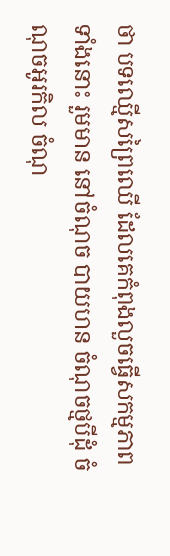ថា បទឈ្មើសព្រៃឈើ ដែលគេកំពុងលួចធ្វើសកម្មភាពទាំងនោះ រួមមាន នៅចំណុច បាយហន ចំណុចថ្មបីដុំ ចំណុចអូរកិល ចំណុ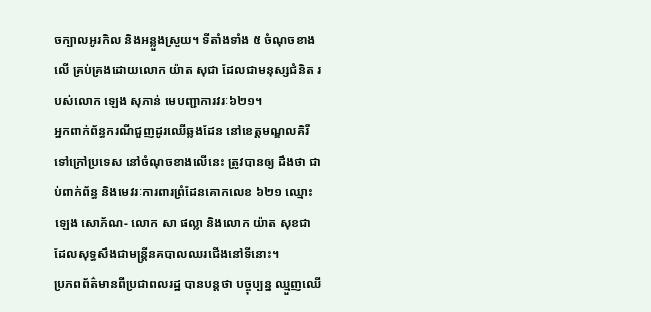ចក្បាលអូរកិល និងអន្លួងស្រួយ។ ទីតាំងទាំង ៥ ចំណុចខាងលើ គ្រប់គ្រងដោយលោក យ៉ាត សុជា ដែលជាមនុស្សជំនិត របស់លោក ឡេង សុភាន់ មេបញ្ជាការវរៈ៦២១។
អ្នកពាក់ព័ន្ធករណីជួញដូរឈើឆ្លងដែន នៅខេត្តមណ្ឌលគិរី ទៅក្រៅប្រទេស នៅចំណុចខាងលើនេះ ត្រូវបានឲ្យ ដឹងថា ជាប់ពាក់ព័ន្ធ និងមេវរៈការពារព្រំដែនគោកលេខ ៦២១ ឈ្មោះ ឡេង សោភ័ណ- លោក សា ផល្លា និងលោក យ៉ាត សុខជា ដែលសុទ្ធសឹងជាមន្ដ្រីនគបាលឈរជើងនៅទីនោះ។
ប្រភពព័ត៌មានពីប្រជាពលរដ្ឋ បានបន្តថា បច្ចុប្បន្ន ឈ្មួញឈើ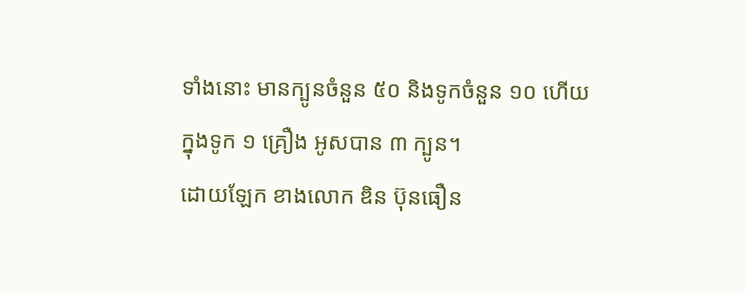ទាំងនោះ មានក្បូនចំនួន ៥០ និងទូកចំនួន ១០ ហើយក្នុងទូក ១ គ្រឿង អូសបាន ៣ ក្បូន។
ដោយឡែក ខាងលោក ឌិន ប៊ុនធឿន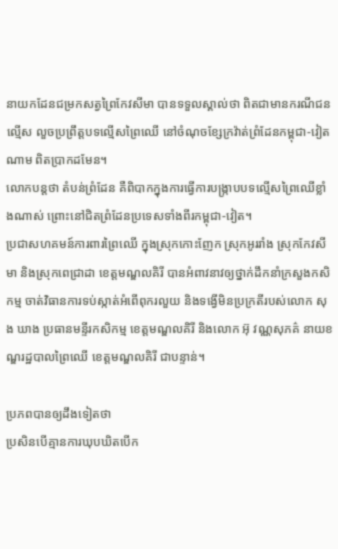នាយកដែនជម្រកសត្វព្រៃកែវសីមា បានទទួលស្គាល់ថា ពិតជាមានករណីជនល្មើស លួចប្រព្រឹត្តបទល្មើសព្រៃឈើ នៅចំណុចខ្សែក្រវ៉ាត់ព្រំដែនកម្ពុជា-វៀតណាម ពិតប្រាកដមែន។
លោកបន្តថា តំបន់ព្រំដែន គឺពិបាកក្នុងការធ្វើការបង្ក្រាបបទល្មើសព្រៃឈើខ្លាំងណាស់ ព្រោះនៅជិតព្រំដែនប្រទេសទាំងពីរកម្ពុជា-វៀត។
ប្រជាសហគមន៍ការពារព្រៃឈើ ក្នុងស្រុកកោះញែក ស្រុកអូររាំង ស្រុកកែវសីមា និងស្រុកពេជ្រាដា ខេត្តមណ្ឌលគិរី បានអំពាវនាវឲ្យថ្នាក់ដឹកនាំក្រសួងកសិកម្ម ចាត់វិធានការទប់ស្កាត់អំពើពុករលួយ និងទង្វើមិនប្រក្រតីរបស់លោក សុង ឃាង ប្រធានមន្ទីរកសិកម្ម ខេត្តមណ្ឌលគិរី និងលោក អ៊ុ វណ្ណសុភគ៌ នាយខណ្ឌរដ្ឋបាលព្រៃឈើ ខេត្តមណ្ឌលគិរី ជាបន្ទាន់។

ប្រភពបានឲ្យដឹងទៀតថា
ប្រសិនបើគ្មានការឃុបឃិតបើក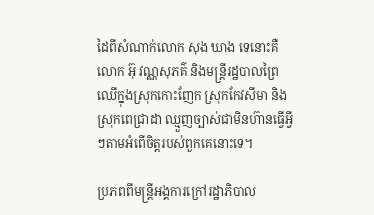ដៃពីសំណាក់លោក សុង ឃាង ទេនោះគឺលោក អ៊ុ វណ្ណសុភគ៌ និងមន្ត្រីរដ្ឋបាលព្រៃឈើក្នុងស្រុកកោះញែក ស្រុកកែវសីមា និងស្រុកពេជ្រាដា ឈ្មួញច្បាស់ជាមិនហ៊ានធ្វើអ្វីៗតាមអំពើចិត្តរបស់ពួកគេនោះទេ។

ប្រភពពីមន្ត្រីអង្គការក្រៅរដ្ឋាភិបាល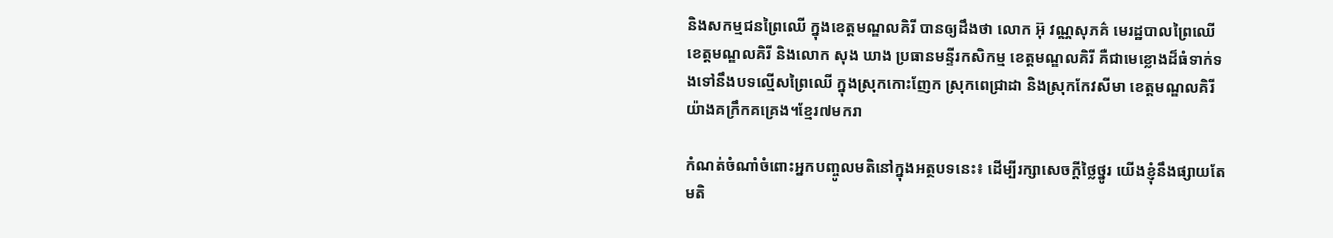និងសកម្មជនព្រៃឈើ ក្នុងខេត្តមណ្ឌលគិរី បានឲ្យដឹងថា លោក អ៊ុ វណ្ណសុភគ៌ មេរដ្ឋបាលព្រៃឈើខេត្តមណ្ឌលគិរី និងលោក សុង ឃាង ប្រធានមន្ទីរកសិកម្ម ខេត្តមណ្ឌលគិរី គឺជាមេខ្លោងដ៏ធំទាក់ទងទៅនឹងបទល្មើសព្រៃឈើ ក្នុងស្រុកកោះញែក ស្រុកពេជ្រាដា និងស្រុកកែវសីមា ខេត្តមណ្ឌលគិរីយ៉ាងគក្រឹកគគ្រេង។ខ្មែរ៧មករា

កំណត់ចំណាំចំពោះអ្នកបញ្ចូលមតិនៅក្នុងអត្ថបទនេះ៖ ដើម្បីរក្សាសេចក្ដីថ្លៃថ្នូរ យើងខ្ញុំនឹងផ្សាយតែមតិ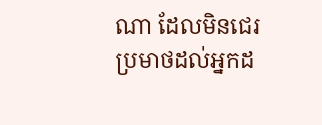ណា ដែលមិនជេរប្រមាថដល់អ្នកដ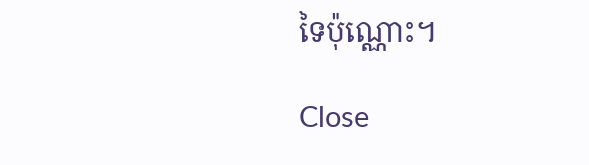ទៃប៉ុណ្ណោះ។

Close